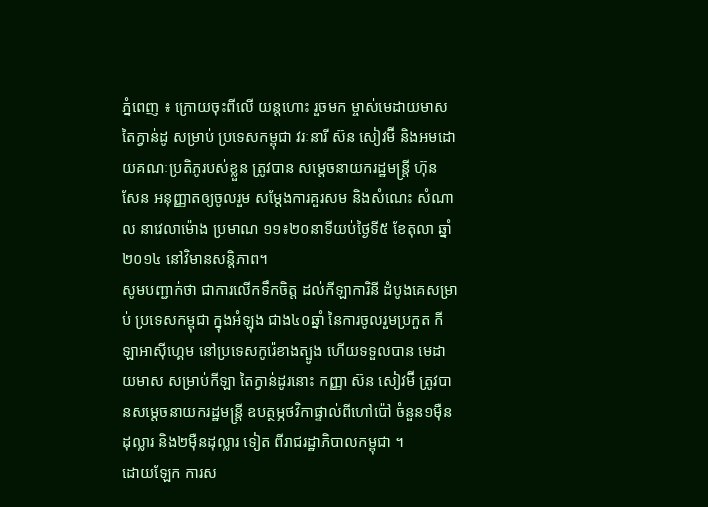ភ្នំពេញ ៖ ក្រោយចុះពីលើ យន្តហោះ រួចមក ម្ចាស់មេដាយមាស តៃក្វាន់ដូ សម្រាប់ ប្រទេសកម្ពុជា វរៈនារី ស៊ន សៀវម៊ី និងអមដោយគណៈប្រតិភូរបស់ខ្លួន ត្រូវបាន សម្តេចនាយករដ្ឋមន្រ្តី ហ៊ុន សែន អនុញ្ញាតឲ្យចូលរួម សម្តែងការគួរសម និងសំណេះ សំណាល នាវេលាម៉ោង ប្រមាណ ១១៖២០នាទីយប់ថ្ងៃទី៥ ខែតុលា ឆ្នាំ២០១៤ នៅវិមានសន្តិភាព។
សូមបញ្ជាក់ថា ជាការលើកទឹកចិត្ត ដល់កីឡាការិនី ដំបូងគេសម្រាប់ ប្រទេសកម្ពុជា ក្នុងអំឡុង ជាង៤០ឆ្នាំ នៃការចូលរួមប្រកួត កីឡាអាស៊ីហ្គេម នៅប្រទេសកូរ៉េខាងត្បូង ហើយទទួលបាន មេដាយមាស សម្រាប់កីឡា តៃក្វាន់ដូរនោះ កញ្ញា ស៊ន សៀវម៊ី ត្រូវបានសម្តេចនាយករដ្ឋមន្រ្តី ឧបត្ថម្ភថវិកាផ្ទាល់ពីហៅប៉ៅ ចំនួន១ម៉ឺនដុល្លារ និង២ម៉ឺនដុល្លារ ទៀត ពីរាជរដ្ឋាភិបាលកម្ពុជា ។
ដោយឡែក ការស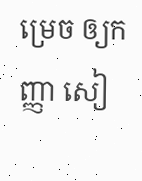ម្រេច ឲ្យកញ្ញា សៀ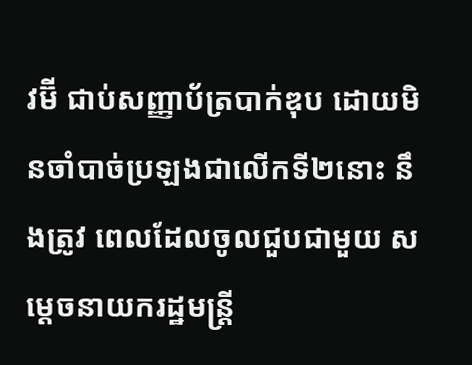វម៊ី ជាប់សញ្ញាប័ត្របាក់ឌុប ដោយមិនចាំបាច់ប្រឡងជាលើកទី២នោះ នឹងត្រូវ ពេលដែលចូលជួបជាមួយ សម្តេចនាយករដ្ឋមន្រ្តី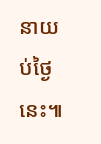នាយប់ថ្ងៃនេះ៕